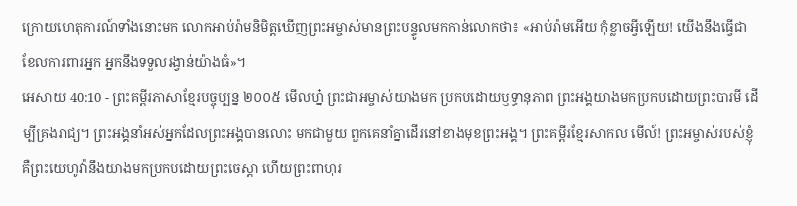ក្រោយហេតុការណ៍ទាំងនោះមក លោកអាប់រ៉ាមនិមិត្តឃើញព្រះអម្ចាស់មានព្រះបន្ទូលមកកាន់លោកថា៖ «អាប់រ៉ាមអើយ កុំខ្លាចអ្វីឡើយ! យើងនឹងធ្វើជាខែលការពារអ្នក អ្នកនឹងទទួលរង្វាន់យ៉ាងធំ»។
អេសាយ 40:10 - ព្រះគម្ពីរភាសាខ្មែរបច្ចុប្បន្ន ២០០៥ មើលហ្ន៎ ព្រះជាអម្ចាស់យាងមក ប្រកបដោយឫទ្ធានុភាព ព្រះអង្គយាងមកប្រកបដោយព្រះបារមី ដើម្បីគ្រងរាជ្យ។ ព្រះអង្គនាំអស់អ្នកដែលព្រះអង្គបានលោះ មកជាមួយ ពួកគេនាំគ្នាដើរនៅខាងមុខព្រះអង្គ។ ព្រះគម្ពីរខ្មែរសាកល មើល៍! ព្រះអម្ចាស់របស់ខ្ញុំ គឺព្រះយេហូវ៉ានឹងយាងមកប្រកបដោយព្រះចេស្ដា ហើយព្រះពាហុរ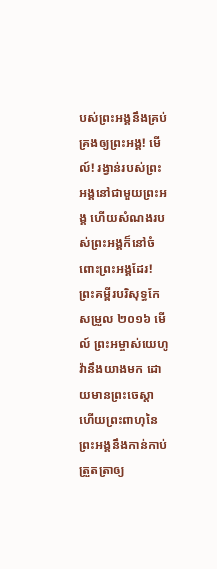បស់ព្រះអង្គនឹងគ្រប់គ្រងឲ្យព្រះអង្គ! មើល៍! រង្វាន់របស់ព្រះអង្គនៅជាមួយព្រះអង្គ ហើយសំណងរបស់ព្រះអង្គក៏នៅចំពោះព្រះអង្គដែរ! ព្រះគម្ពីរបរិសុទ្ធកែសម្រួល ២០១៦ មើល៍ ព្រះអម្ចាស់យេហូវ៉ានឹងយាងមក ដោយមានព្រះចេស្តា ហើយព្រះពាហុនៃព្រះអង្គនឹងកាន់កាប់ត្រួតត្រាឲ្យ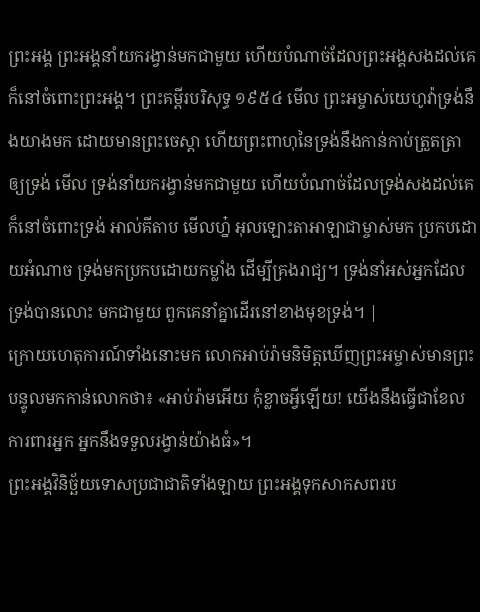ព្រះអង្គ ព្រះអង្គនាំយករង្វាន់មកជាមួយ ហើយបំណាច់ដែលព្រះអង្គសងដល់គេក៏នៅចំពោះព្រះអង្គ។ ព្រះគម្ពីរបរិសុទ្ធ ១៩៥៤ មើល ព្រះអម្ចាស់យេហូវ៉ាទ្រង់នឹងយាងមក ដោយមានព្រះចេស្តា ហើយព្រះពាហុនៃទ្រង់នឹងកាន់កាប់ត្រួតត្រាឲ្យទ្រង់ មើល ទ្រង់នាំយករង្វាន់មកជាមួយ ហើយបំណាច់ដែលទ្រង់សងដល់គេក៏នៅចំពោះទ្រង់ អាល់គីតាប មើលហ្ន៎ អុលឡោះតាអាឡាជាម្ចាស់មក ប្រកបដោយអំណាច ទ្រង់មកប្រកបដោយកម្លាំង ដើម្បីគ្រងរាជ្យ។ ទ្រង់នាំអស់អ្នកដែលទ្រង់បានលោះ មកជាមួយ ពួកគេនាំគ្នាដើរនៅខាងមុខទ្រង់។ |
ក្រោយហេតុការណ៍ទាំងនោះមក លោកអាប់រ៉ាមនិមិត្តឃើញព្រះអម្ចាស់មានព្រះបន្ទូលមកកាន់លោកថា៖ «អាប់រ៉ាមអើយ កុំខ្លាចអ្វីឡើយ! យើងនឹងធ្វើជាខែលការពារអ្នក អ្នកនឹងទទួលរង្វាន់យ៉ាងធំ»។
ព្រះអង្គវិនិច្ឆ័យទោសប្រជាជាតិទាំងឡាយ ព្រះអង្គទុកសាកសពរប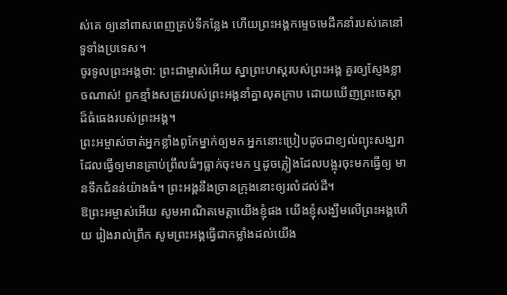ស់គេ ឲ្យនៅពាសពេញគ្រប់ទីកន្លែង ហើយព្រះអង្គកម្ទេចមេដឹកនាំរបស់គេនៅ ទួទាំងប្រទេស។
ចូរទូលព្រះអង្គថា: ព្រះជាម្ចាស់អើយ ស្នាព្រះហស្ដរបស់ព្រះអង្គ គួរឲ្យស្ញែងខ្លាចណាស់! ពួកខ្មាំងសត្រូវរបស់ព្រះអង្គនាំគ្នាលុតក្រាប ដោយឃើញព្រះចេស្ដាដ៏ធំធេងរបស់ព្រះអង្គ។
ព្រះអម្ចាស់ចាត់អ្នកខ្លាំងពូកែម្នាក់ឲ្យមក អ្នកនោះប្រៀបដូចជាខ្យល់ព្យុះសង្ឃរា ដែលធ្វើឲ្យមានគ្រាប់ព្រឹលធំៗធ្លាក់ចុះមក ឬដូចភ្លៀងដែលបង្អុរចុះមកធ្វើឲ្យ មានទឹកជំនន់យ៉ាងធំ។ ព្រះអង្គនឹងច្រានក្រុងនោះឲ្យរលំដល់ដី។
ឱព្រះអម្ចាស់អើយ សូមអាណិតមេត្តាយើងខ្ញុំផង យើងខ្ញុំសង្ឃឹមលើព្រះអង្គហើយ រៀងរាល់ព្រឹក សូមព្រះអង្គធ្វើជាកម្លាំងដល់យើង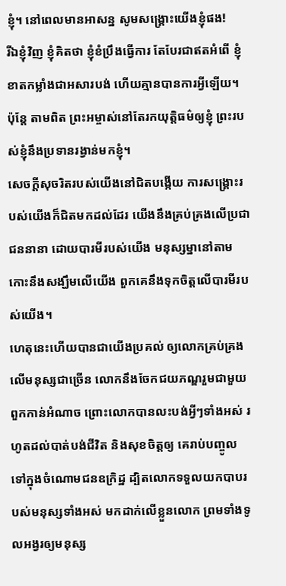ខ្ញុំ។ នៅពេលមានអាសន្ន សូមសង្គ្រោះយើងខ្ញុំផង!
រីឯខ្ញុំវិញ ខ្ញុំគិតថា ខ្ញុំខំប្រឹងធ្វើការ តែបែរជាឥតអំពើ ខ្ញុំខាតកម្លាំងជាអសារបង់ ហើយគ្មានបានការអ្វីឡើយ។ ប៉ុន្តែ តាមពិត ព្រះអម្ចាស់នៅតែរកយុត្តិធម៌ឲ្យខ្ញុំ ព្រះរបស់ខ្ញុំនឹងប្រទានរង្វាន់មកខ្ញុំ។
សេចក្ដីសុចរិតរបស់យើងនៅជិតបង្កើយ ការសង្គ្រោះរបស់យើងក៏ជិតមកដល់ដែរ យើងនឹងគ្រប់គ្រងលើប្រជាជននានា ដោយបារមីរបស់យើង មនុស្សម្នានៅតាមកោះនឹងសង្ឃឹមលើយើង ពួកគេនឹងទុកចិត្តលើបារមីរបស់យើង។
ហេតុនេះហើយបានជាយើងប្រគល់ ឲ្យលោកគ្រប់គ្រងលើមនុស្សជាច្រើន លោកនឹងចែកជយភណ្ឌរួមជាមួយ ពួកកាន់អំណាច ព្រោះលោកបានលះបង់អ្វីៗទាំងអស់ រហូតដល់បាត់បង់ជីវិត និងសុខចិត្តឲ្យ គេរាប់បញ្ចូលទៅក្នុងចំណោមជនឧក្រិដ្ឋ ដ្បិតលោកទទួលយកបាបរបស់មនុស្សទាំងអស់ មកដាក់លើខ្លួនលោក ព្រមទាំងទូលអង្វរឲ្យមនុស្ស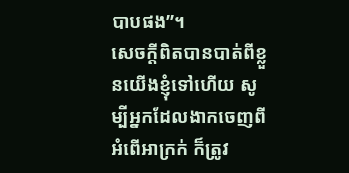បាបផង”។
សេចក្ដីពិតបានបាត់ពីខ្លួនយើងខ្ញុំទៅហើយ សូម្បីអ្នកដែលងាកចេញពីអំពើអាក្រក់ ក៏ត្រូវ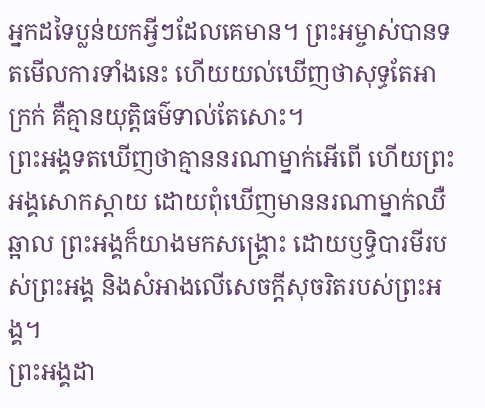អ្នកដទៃប្លន់យកអ្វីៗដែលគេមាន។ ព្រះអម្ចាស់បានទតមើលការទាំងនេះ ហើយយល់ឃើញថាសុទ្ធតែអាក្រក់ គឺគ្មានយុត្តិធម៌ទាល់តែសោះ។
ព្រះអង្គទតឃើញថាគ្មាននរណាម្នាក់អើពើ ហើយព្រះអង្គសោកស្ដាយ ដោយពុំឃើញមាននរណាម្នាក់ឈឺឆ្អាល ព្រះអង្គក៏យាងមកសង្គ្រោះ ដោយឫទ្ធិបារមីរបស់ព្រះអង្គ និងសំអាងលើសេចក្ដីសុចរិតរបស់ព្រះអង្គ។
ព្រះអង្គដា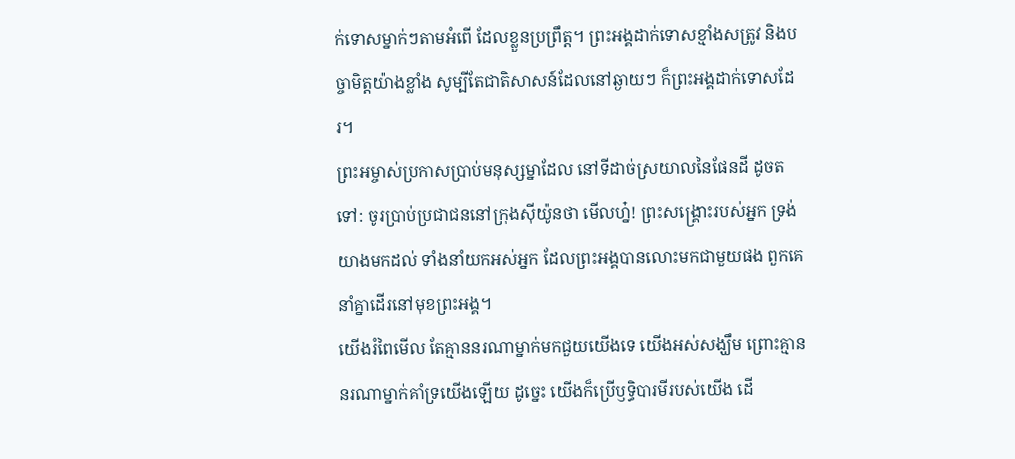ក់ទោសម្នាក់ៗតាមអំពើ ដែលខ្លួនប្រព្រឹត្ត។ ព្រះអង្គដាក់ទោសខ្មាំងសត្រូវ និងបច្ចាមិត្តយ៉ាងខ្លាំង សូម្បីតែជាតិសាសន៍ដែលនៅឆ្ងាយៗ ក៏ព្រះអង្គដាក់ទោសដែរ។
ព្រះអម្ចាស់ប្រកាសប្រាប់មនុស្សម្នាដែល នៅទីដាច់ស្រយាលនៃផែនដី ដូចតទៅ: ចូរប្រាប់ប្រជាជននៅក្រុងស៊ីយ៉ូនថា មើលហ្ន៎! ព្រះសង្គ្រោះរបស់អ្នក ទ្រង់យាងមកដល់ ទាំងនាំយកអស់អ្នក ដែលព្រះអង្គបានលោះមកជាមួយផង ពួកគេនាំគ្នាដើរនៅមុខព្រះអង្គ។
យើងរំពៃមើល តែគ្មាននរណាម្នាក់មកជួយយើងទេ យើងអស់សង្ឃឹម ព្រោះគ្មាននរណាម្នាក់គាំទ្រយើងឡើយ ដូច្នេះ យើងក៏ប្រើឫទ្ធិបារមីរបស់យើង ដើ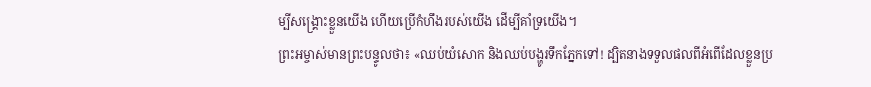ម្បីសង្គ្រោះខ្លួនយើង ហើយប្រើកំហឹងរបស់យើង ដើម្បីគាំទ្រយើង។
ព្រះអម្ចាស់មានព្រះបន្ទូលថា៖ «ឈប់យំសោក និងឈប់បង្ហូរទឹកភ្នែកទៅ! ដ្បិតនាងទទួលផលពីអំពើដែលខ្លួនប្រ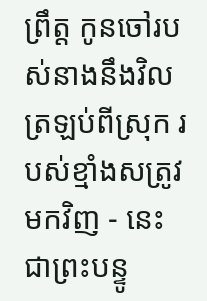ព្រឹត្ត កូនចៅរបស់នាងនឹងវិលត្រឡប់ពីស្រុក របស់ខ្មាំងសត្រូវមកវិញ - នេះជាព្រះបន្ទូ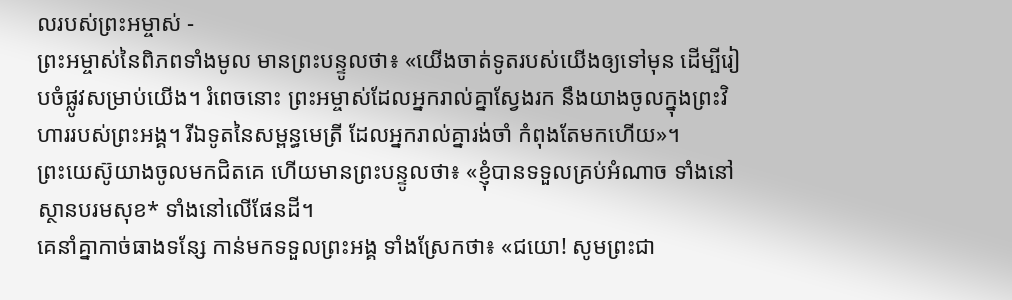លរបស់ព្រះអម្ចាស់ -
ព្រះអម្ចាស់នៃពិភពទាំងមូល មានព្រះបន្ទូលថា៖ «យើងចាត់ទូតរបស់យើងឲ្យទៅមុន ដើម្បីរៀបចំផ្លូវសម្រាប់យើង។ រំពេចនោះ ព្រះអម្ចាស់ដែលអ្នករាល់គ្នាស្វែងរក នឹងយាងចូលក្នុងព្រះវិហាររបស់ព្រះអង្គ។ រីឯទូតនៃសម្ពន្ធមេត្រី ដែលអ្នករាល់គ្នារង់ចាំ កំពុងតែមកហើយ»។
ព្រះយេស៊ូយាងចូលមកជិតគេ ហើយមានព្រះបន្ទូលថា៖ «ខ្ញុំបានទទួលគ្រប់អំណាច ទាំងនៅស្ថានបរមសុខ* ទាំងនៅលើផែនដី។
គេនាំគ្នាកាច់ធាងទន្សែ កាន់មកទទួលព្រះអង្គ ទាំងស្រែកថា៖ «ជយោ! សូមព្រះជា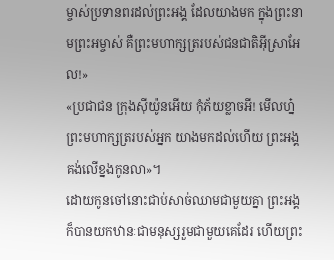ម្ចាស់ប្រទានពរដល់ព្រះអង្គ ដែលយាងមក ក្នុងព្រះនាមព្រះអម្ចាស់ គឺព្រះមហាក្សត្ររបស់ជនជាតិអ៊ីស្រាអែល!»
«ប្រជាជន ក្រុងស៊ីយ៉ូនអើយ កុំភ័យខ្លាចអី! មើលហ្ន៎ ព្រះមហាក្សត្ររបស់អ្នក យាងមកដល់ហើយ ព្រះអង្គគង់លើខ្នងកូនលា»។
ដោយកូនចៅនោះជាប់សាច់ឈាមជាមួយគ្នា ព្រះអង្គក៏បានយកឋានៈជាមនុស្សរួមជាមួយគេដែរ ហើយព្រះ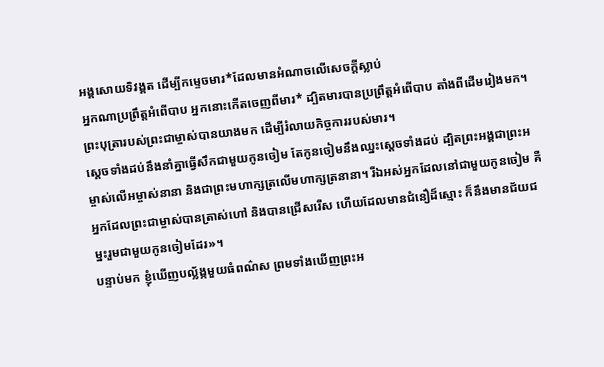អង្គសោយទិវង្គត ដើម្បីកម្ទេចមារ*ដែលមានអំណាចលើសេចក្ដីស្លាប់
អ្នកណាប្រព្រឹត្តអំពើបាប អ្នកនោះកើតចេញពីមារ* ដ្បិតមារបានប្រព្រឹត្តអំពើបាប តាំងពីដើមរៀងមក។ ព្រះបុត្រារបស់ព្រះជាម្ចាស់បានយាងមក ដើម្បីរំលាយកិច្ចការរបស់មារ។
ស្ដេចទាំងដប់នឹងនាំគ្នាធ្វើសឹកជាមួយកូនចៀម តែកូនចៀមនឹងឈ្នះស្ដេចទាំងដប់ ដ្បិតព្រះអង្គជាព្រះអម្ចាស់លើអម្ចាស់នានា និងជាព្រះមហាក្សត្រលើមហាក្សត្រនានា។ រីឯអស់អ្នកដែលនៅជាមួយកូនចៀម គឺអ្នកដែលព្រះជាម្ចាស់បានត្រាស់ហៅ និងបានជ្រើសរើស ហើយដែលមានជំនឿដ៏ស្មោះ ក៏នឹងមានជ័យជម្នះរួមជាមួយកូនចៀមដែរ»។
បន្ទាប់មក ខ្ញុំឃើញបល្ល័ង្កមួយធំពណ៌ស ព្រមទាំងឃើញព្រះអ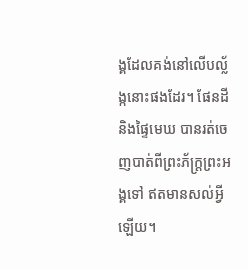ង្គដែលគង់នៅលើបល្ល័ង្កនោះផងដែរ។ ផែនដី និងផ្ទៃមេឃ បានរត់ចេញបាត់ពីព្រះភ័ក្ត្រព្រះអង្គទៅ ឥតមានសល់អ្វីឡើយ។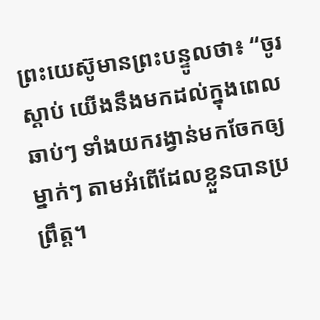ព្រះយេស៊ូមានព្រះបន្ទូលថា៖ “ចូរស្ដាប់ យើងនឹងមកដល់ក្នុងពេលឆាប់ៗ ទាំងយករង្វាន់មកចែកឲ្យម្នាក់ៗ តាមអំពើដែលខ្លួនបានប្រព្រឹត្ត។